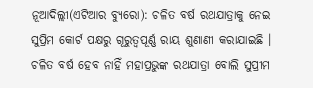ନୂଆଦିଲ୍ଲୀ(ଏଟିଆର ବ୍ୟୁରୋ): ଚଳିତ ବର୍ଷ ରଥଯାତ୍ରାକୁ ନେଇ ସୁପ୍ରିମ କୋର୍ଟ ପକ୍ଷରୁ ଗୂରୁତ୍ୱପୂର୍ଣ୍ଣ ରାୟ ଶୁଣାଣୀ କରାଯାଇଛି । ଚଳିତ ବର୍ଷ ହେବ ନାହିଁ ମହାପ୍ରଭୁଙ୍କ ରଥଯାତ୍ରା ବୋଲି ସୁପ୍ରୀମ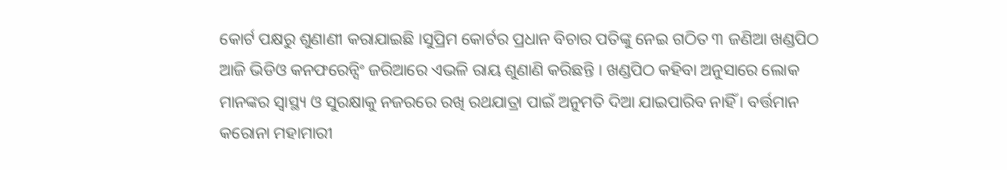କୋର୍ଟ ପକ୍ଷରୁ ଶୁଣାଣୀ କରାଯାଇଛି ।ସୁପ୍ରିମ କୋର୍ଟର ପ୍ରଧାନ ବିଚାର ପତିଙ୍କୁ ନେଇ ଗଠିତ ୩ ଜଣିଆ ଖଣ୍ଡପିଠ ଆଜି ଭିଡିଓ କନଫରେନ୍ସିଂ ଜରିଆରେ ଏଭଳି ରାୟ ଶୁଣାଣି କରିଛନ୍ତି । ଖଣ୍ଡପିଠ କହିବା ଅନୁସାରେ ଲୋକ ମାନଙ୍କର ସ୍ୱାସ୍ଥ୍ୟ ଓ ସୁରକ୍ଷାକୁ ନଜରରେ ରଖି ରଥଯାତ୍ରା ପାଇଁ ଅନୁମତି ଦିଆ ଯାଇପାରିବ ନାହିଁ । ବର୍ତ୍ତମାନ କରୋନା ମହାମାରୀ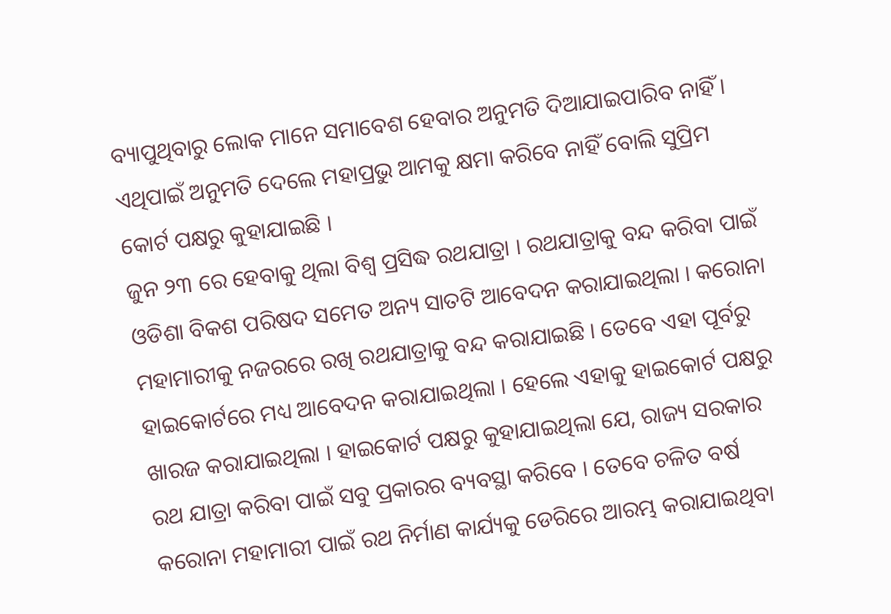ବ୍ୟାପୁଥିବାରୁ ଲୋକ ମାନେ ସମାବେଶ ହେବାର ଅନୁମତି ଦିଆଯାଇପାରିବ ନାହିଁ । ଏଥିପାଇଁ ଅନୁମତି ଦେଲେ ମହାପ୍ରଭୁ ଆମକୁ କ୍ଷମା କରିବେ ନାହିଁ ବୋଲି ସୁପ୍ରିମ କୋର୍ଟ ପକ୍ଷରୁ କୁହାଯାଇଛି ।
ଜୁନ ୨୩ ରେ ହେବାକୁ ଥିଲା ବିଶ୍ୱ ପ୍ରସିଦ୍ଧ ରଥଯାତ୍ରା । ରଥଯାତ୍ରାକୁ ବନ୍ଦ କରିବା ପାଇଁ ଓଡିଶା ବିକଶ ପରିଷଦ ସମେତ ଅନ୍ୟ ସାତଟି ଆବେଦନ କରାଯାଇଥିଲା । କରୋନା ମହାମାରୀକୁ ନଜରରେ ରଖି ରଥଯାତ୍ରାକୁ ବନ୍ଦ କରାଯାଇଛି । ତେବେ ଏହା ପୂର୍ବରୁ ହାଇକୋର୍ଟରେ ମଧ୍ୟ ଆବେଦନ କରାଯାଇଥିଲା । ହେଲେ ଏହାକୁ ହାଇକୋର୍ଟ ପକ୍ଷରୁ ଖାରଜ କରାଯାଇଥିଲା । ହାଇକୋର୍ଟ ପକ୍ଷରୁ କୁହାଯାଇଥିଲା ଯେ, ରାଜ୍ୟ ସରକାର ରଥ ଯାତ୍ରା କରିବା ପାଇଁ ସବୁ ପ୍ରକାରର ବ୍ୟବସ୍ଥା କରିବେ । ତେବେ ଚଳିତ ବର୍ଷ କରୋନା ମହାମାରୀ ପାଇଁ ରଥ ନିର୍ମାଣ କାର୍ଯ୍ୟକୁ ଡେରିରେ ଆରମ୍ଭ କରାଯାଇଥିବା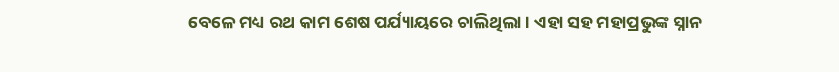ବେଳେ ମଧ୍ୟ ରଥ କାମ ଶେଷ ପର୍ଯ୍ୟାୟରେ ଚାଲିଥିଲା । ଏହା ସହ ମହାପ୍ରଭୁଙ୍କ ସ୍ନାନ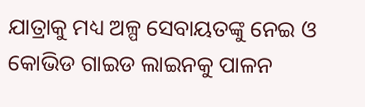ଯାତ୍ରାକୁ ମଧ୍ୟ ଅଳ୍ପ ସେବାୟତଙ୍କୁ ନେଇ ଓ କୋଭିଡ ଗାଇଡ ଲାଇନକୁ ପାଳନ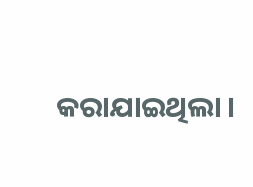କରାଯାଇଥିଲା ।